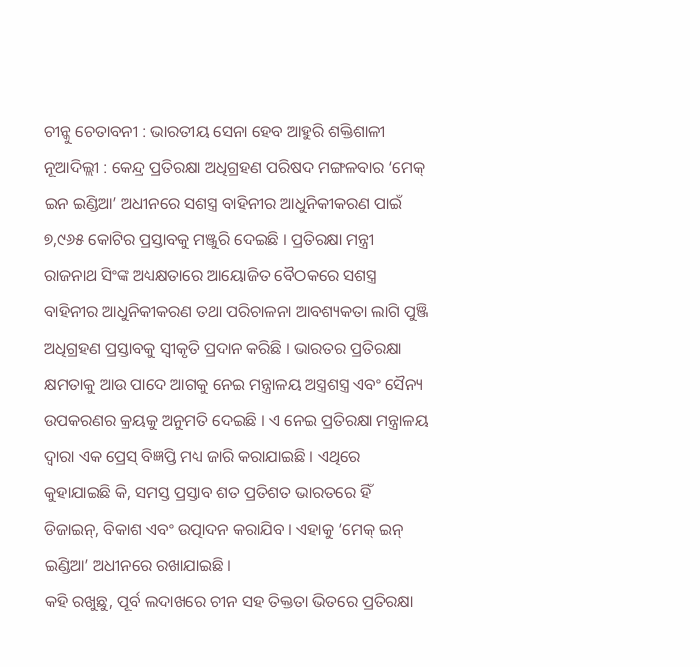ଚୀନ୍କୁ ଚେତାବନୀ : ଭାରତୀୟ ସେନା ହେବ ଆହୁରି ଶକ୍ତିଶାଳୀ
ନୂଆଦିଲ୍ଲୀ : କେନ୍ଦ୍ର ପ୍ରତିରକ୍ଷା ଅଧିଗ୍ରହଣ ପରିଷଦ ମଙ୍ଗଳବାର ‘ମେକ୍ ଇନ ଇଣ୍ଡିଆ’ ଅଧୀନରେ ସଶସ୍ତ୍ର ବାହିନୀର ଆଧୁନିକୀକରଣ ପାଇଁ ୭,୯୬୫ କୋଟିର ପ୍ରସ୍ତାବକୁ ମଞ୍ଜୁରି ଦେଇଛି । ପ୍ରତିରକ୍ଷା ମନ୍ତ୍ରୀ ରାଜନାଥ ସିଂଙ୍କ ଅଧ୍ୟକ୍ଷତାରେ ଆୟୋଜିତ ବୈଠକରେ ସଶସ୍ତ୍ର ବାହିନୀର ଆଧୁନିକୀକରଣ ତଥା ପରିଚାଳନା ଆବଶ୍ୟକତା ଲାଗି ପୁଞ୍ଜି ଅଧିଗ୍ରହଣ ପ୍ରସ୍ତାବକୁ ସ୍ୱୀକୃତି ପ୍ରଦାନ କରିଛି । ଭାରତର ପ୍ରତିରକ୍ଷା କ୍ଷମତାକୁ ଆଉ ପାଦେ ଆଗକୁ ନେଇ ମନ୍ତ୍ରାଳୟ ଅସ୍ତ୍ରଶସ୍ତ୍ର ଏବଂ ସୈନ୍ୟ ଉପକରଣର କ୍ରୟକୁ ଅନୁମତି ଦେଇଛି । ଏ ନେଇ ପ୍ରତିରକ୍ଷା ମନ୍ତ୍ରାଳୟ ଦ୍ୱାରା ଏକ ପ୍ରେସ୍ ବିଜ୍ଞପ୍ତି ମଧ୍ୟ ଜାରି କରାଯାଇଛି । ଏଥିରେ କୁହାଯାଇଛି କି, ସମସ୍ତ ପ୍ରସ୍ତାବ ଶତ ପ୍ରତିଶତ ଭାରତରେ ହିଁ ଡିଜାଇନ୍, ବିକାଶ ଏବଂ ଉତ୍ପାଦନ କରାଯିବ । ଏହାକୁ ‘ମେକ୍ ଇନ୍ ଇଣ୍ଡିଆ’ ଅଧୀନରେ ରଖାଯାଇଛି ।
କହି ରଖୁଛୁ, ପୂର୍ବ ଲଦାଖରେ ଚୀନ ସହ ତିକ୍ତତା ଭିତରେ ପ୍ରତିରକ୍ଷା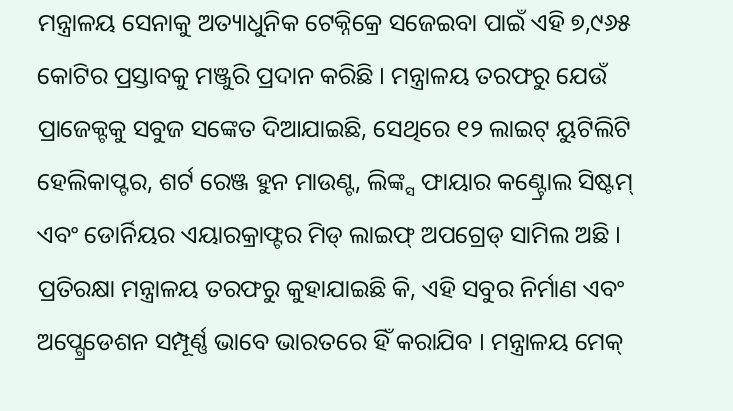ମନ୍ତ୍ରାଳୟ ସେନାକୁ ଅତ୍ୟାଧୁନିକ ଟେକ୍ନିକ୍ରେ ସଜେଇବା ପାଇଁ ଏହି ୭,୯୬୫ କୋଟିର ପ୍ରସ୍ତାବକୁ ମଞ୍ଜୁରି ପ୍ରଦାନ କରିଛି । ମନ୍ତ୍ରାଳୟ ତରଫରୁ ଯେଉଁ ପ୍ରାଜେକ୍ଟକୁ ସବୁଜ ସଙ୍କେତ ଦିଆଯାଇଛି, ସେଥିରେ ୧୨ ଲାଇଟ୍ ୟୁଟିଲିଟି ହେଲିକାପ୍ଟର, ଶର୍ଟ ରେଞ୍ଜ ହୁନ ମାଉଣ୍ଟ, ଲିଙ୍କ୍ସ ଫାୟାର କଣ୍ଟ୍ରୋଲ ସିଷ୍ଟମ୍ ଏବଂ ଡୋର୍ନିୟର ଏୟାରକ୍ରାଫ୍ଟର ମିଡ୍ ଲାଇଫ୍ ଅପଗ୍ରେଡ୍ ସାମିଲ ଅଛି । ପ୍ରତିରକ୍ଷା ମନ୍ତ୍ରାଳୟ ତରଫରୁ କୁହାଯାଇଛି କି, ଏହି ସବୁର ନିର୍ମାଣ ଏବଂ ଅପ୍ଗ୍ରେଡେଶନ ସମ୍ପୂର୍ଣ୍ଣ ଭାବେ ଭାରତରେ ହିଁ କରାଯିବ । ମନ୍ତ୍ରାଳୟ ମେକ୍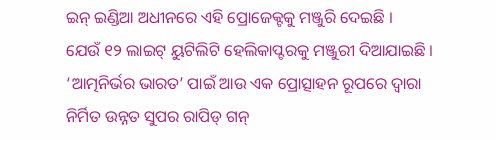ଇନ୍ ଇଣ୍ଡିଆ ଅଧୀନରେ ଏହି ପ୍ରୋଜେକ୍ଟକୁ ମଞ୍ଜୁରି ଦେଇଛି ।
ଯେଉଁ ୧୨ ଲାଇଟ୍ ୟୁଟିଲିଟି ହେଲିକାପ୍ଟରକୁ ମଞ୍ଜୁରୀ ଦିଆଯାଇଛି । ‘ଆତ୍ମନିର୍ଭର ଭାରତ’ ପାଇଁ ଆଉ ଏକ ପ୍ରୋତ୍ସାହନ ରୂପରେ ଦ୍ୱାରା ନିର୍ମିତ ଉନ୍ନତ ସୁପର ରାପିଡ୍ ଗନ୍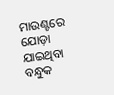ମାଉଣ୍ଟରେ ଯୋଡ଼ା ଯାଇଥିବା ବନ୍ଧୁକ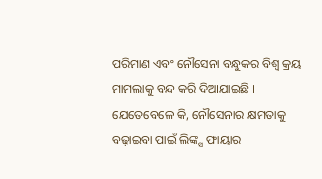ପରିମାଣ ଏବଂ ନୌସେନା ବନ୍ଧୁକର ବିଶ୍ୱ କ୍ରୟ ମାମଲାକୁ ବନ୍ଦ କରି ଦିଆଯାଇଛି । ଯେତେବେଳେ କି, ନୌସେନାର କ୍ଷମତାକୁ ବଢ଼ାଇବା ପାଇଁ ଲିଙ୍କ୍ସ ଫାୟାର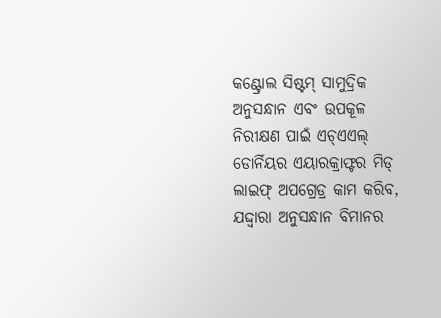କଣ୍ଟ୍ରୋଲ ସିଷ୍ଟମ୍ ସାମୁଦ୍ରିକ ଅନୁସନ୍ଧାନ ଏବଂ ଉପକୂଳ ନିରୀକ୍ଷଣ ପାଇଁ ଏଚ୍ଏଏଲ୍ ଡୋର୍ନିୟର ଏୟାରକ୍ରାଫ୍ଟର ମିଡ୍ ଲାଇଫ୍ ଅପଗ୍ରେଡ୍ର କାମ କରିବ, ଯଦ୍ଦ୍ୱାରା ଅନୁସନ୍ଧାନ ବିମାନର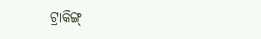ଟ୍ରାକିଙ୍ଗ୍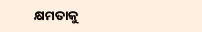କ୍ଷମତାକୁ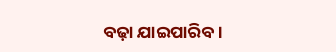ବଢ଼ା ଯାଇପାରିବ ।